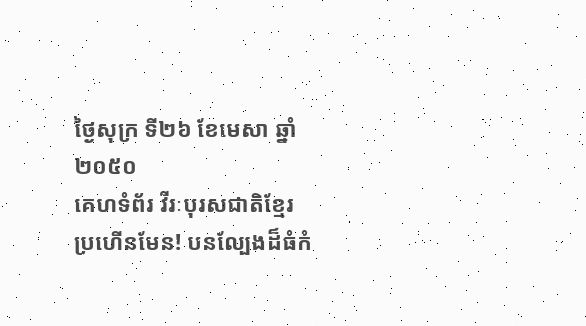ថ្ងៃសុក្រ ទី២៦ ខែមេសា ឆ្នាំ២០៥០
គេហទំព័រ វីរៈបុរសជាតិខ្មែរ
ប្រហើនមែន! បនល្បែងដ៏ធំកំ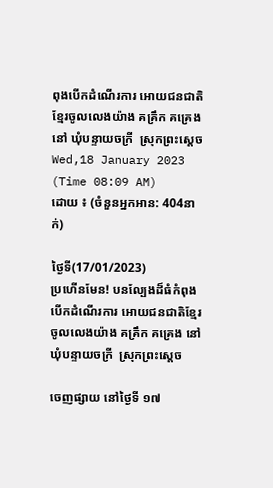ពុងបើកដំណើរការ អោយជនជាតិខ្មែរចូលលេងយ៉ាង គគ្រឹក គគ្រេង នៅ ឃុំបន្ទាយចក្រី  ស្រុកព្រះស្តេច
Wed,18 January 2023 (Time 08:09 AM)
ដោយ ៖ (ចំនួនអ្នកអាន: 404នាក់)

ថ្ងៃទី(17/01/2023)
ប្រហើនមែន! បនល្បែងដ៏ធំកំពុងបើកដំណើរការ អោយជនជាតិខ្មែរចូលលេងយ៉ាង គគ្រឹក គគ្រេង នៅ ឃុំបន្ទាយចក្រី  ស្រុកព្រះស្តេច

ចេញផ្សាយ នៅថ្ងៃទី ១៧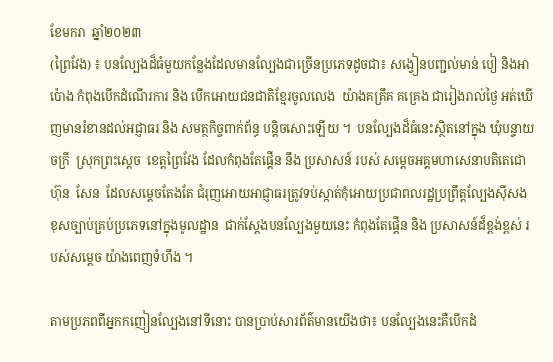ខែមករា  ឆ្នាំ២០២៣
(ព្រៃវែង) ៖ បនល្បែងដ៏ធំមួយកន្លែងដែលមានល្បែងជាច្រើនប្រភេទដូចជា៖ សង្វៀនបញ្ជល់មាន់ បៀ និងអាប៉ោង កំពុងបើកដំណើរការ និង បើកអោយជនជាតិខ្មែរចូលលេង  យ៉ាងគគ្រឹគ គគ្រេង ជារៀងរាល់ថ្ងៃ អត់ឃើញមានរំខានដល់អជ្ញាធរ និង សមត្ថកិច្ចពាក់ព័ន្ធ បន្តិចសោះឡើយ ។  បនល្បែងដ៏ធំនេះស្ថិតនៅក្នុង ឃុំបន្ទាយចក្រី  ស្រុកព្រះស្តេច  ខេត្តព្រៃវែង ដែលកំពុងតែផ្គើន នឹង ប្រសាសន៍ របស់ សម្តេចអគ្គមហាសេនាបតិតេជោ  ហ៊ុន  សែន  ដែលសម្តេចតែងតែ ជំរុញអោយអាជ្ញាធរត្រូវទប់ស្កាត់កុំអោយប្រជាពលរដ្ឋប្រព្រឹត្តល្បែងស៊ីសងខុសច្បាប់គ្រប់ប្រភេទនៅក្នុងមូលដ្ឋាន  ជាក់ស្តែងបនល្បែងមួយនេះ កំពុងតែផ្តើន និង ប្រសាសន៍ដ៏ខ្ពង់ខ្ពស់ របស់សម្តេច យ៉ាងពេញទំហឹង ។

តាមប្រភពពីអ្នកកញៀនល្បែងនៅទីនោះ បានប្រាប់សារព័ត៌មានយើងថា៖ បនល្បែងនេះគឺបើកដំ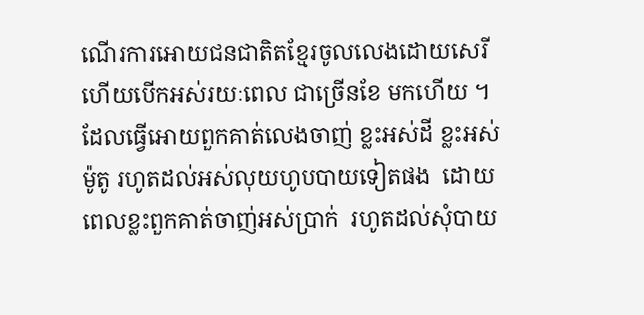ណើរការអោយជនជាតិតខ្មែរចូលលេងដោយសេរី  ហើយបើកអស់រយៈពេល ជាច្រើនខែ មកហើយ ។ ដែលធ្វើអោយពួកគាត់លេងចាញ់ ខ្លះអស់ដី ខ្លះអស់ម៉ូតូ រហូតដល់អស់លុយហូបបាយទៀតផង  ដោយពេលខ្លះពួកគាត់ចាញ់អស់ប្រាក់  រហូតដល់សុំបាយ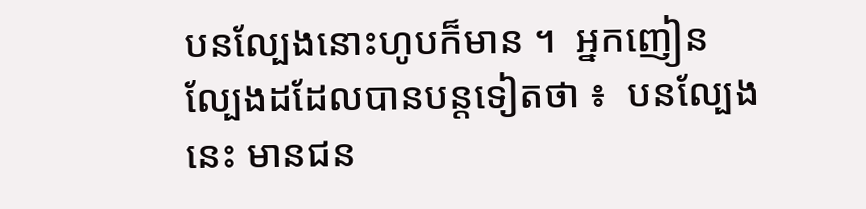បនល្បែងនោះហូបក៏មាន ។  អ្នកញៀនល្បែងដដែលបានបន្តទៀតថា ៖  បនល្បែងនេះ មានជន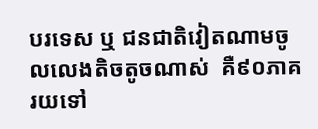បរទេស ឬ ជនជាតិវៀតណាមចូលលេងតិចតូចណាស់  គឺ៩០ភាគរយទៅ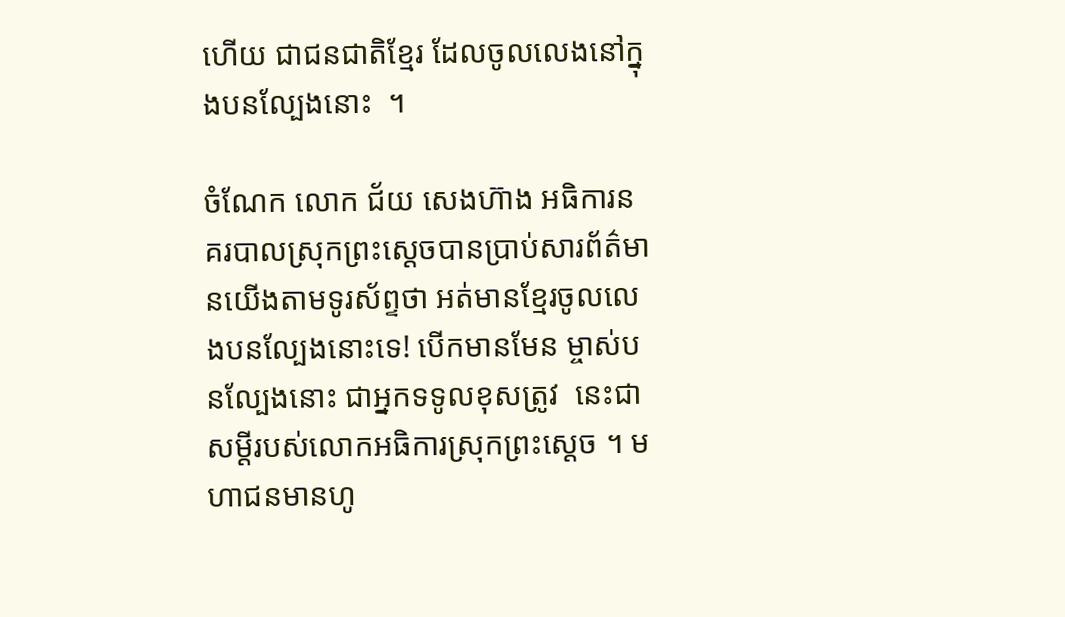ហើយ ជាជនជាតិខ្មែរ ដែលចូលលេងនៅក្នុងបនល្បែងនោះ  ។

ចំណែក លោក ជ័យ សេងហ៊ាង អធិការនគរបាលស្រុកព្រះស្តេចបានប្រាប់សារព័ត៌មានយើងតាមទូរស័ព្ទថា អត់មានខ្មែរចូលលេងបនល្បែងនោះទេ! បើកមានមែន ម្ចាស់បនល្បែងនោះ ជាអ្នកទទូលខុសត្រូវ  នេះជាសម្តីរបស់លោកអធិការស្រុកព្រះស្តេច ។ មហាជនមានហូ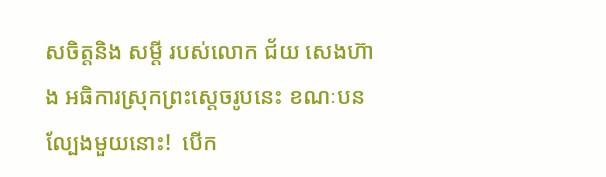សចិត្តនិង សម្តី របស់លោក ជ័យ សេងហ៊ាង អធិការស្រុកព្រះស្តេចរូបនេះ ខណៈបនល្បែងមួយនោះ!  បើក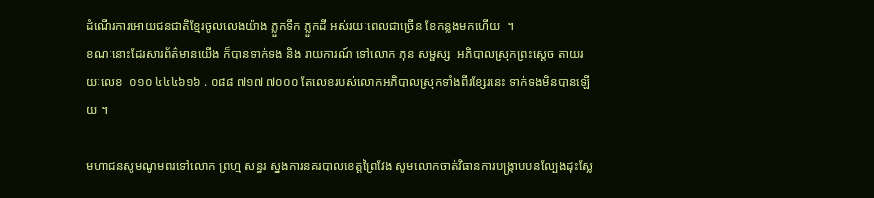ដំណើរការអោយជនជាតិខ្មែរចូលលេងយ៉ាង ភ្លួកទឹក ភ្លួកដី អស់រយៈពេលជាច្រើន ខែកន្លងមកហើយ  ។
ខណៈនោះដែរសារព័ត៌មានយើង ក៏បានទាក់ទង និង រាយការណ៍ ទៅលោក ភុន សម្ផស្ស  អភិបាលស្រុកព្រះស្តេច តាយរយៈលេខ  ០១០ ៤៤៤៦១៦ . ០៨៨ ៧១៧ ៧០០០ តែលេខរបស់លោកអភិបាលស្រុកទាំងពីរខ្សែរនេះ ទាក់ទងមិនបានឡើយ ។

មហាជនសូមណូមពរទៅលោក ព្រហ្ម សន្ធរ ស្នងការនគរបាលខេត្តព្រៃវែង សូមលោកចាត់វិធានការបង្រ្កាបបនល្បែងដុះស្លែ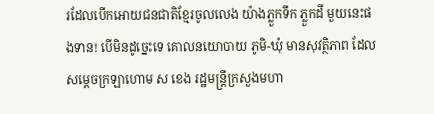រដែលបើកអោយជនជាតិខ្មែរចូលលេង យ៉ាងភ្លួកទឹក ភ្លួកដី មួយនេះផងទាន! បើមិនដូច្នេះទេ គោលនយោបាយ ភូមិ-ឃុំ មានសុវត្ថិភាព ដែលសម្តេចក្រឡាហោម ស ខេង រដ្ឋមន្រ្តីក្រសួងមហា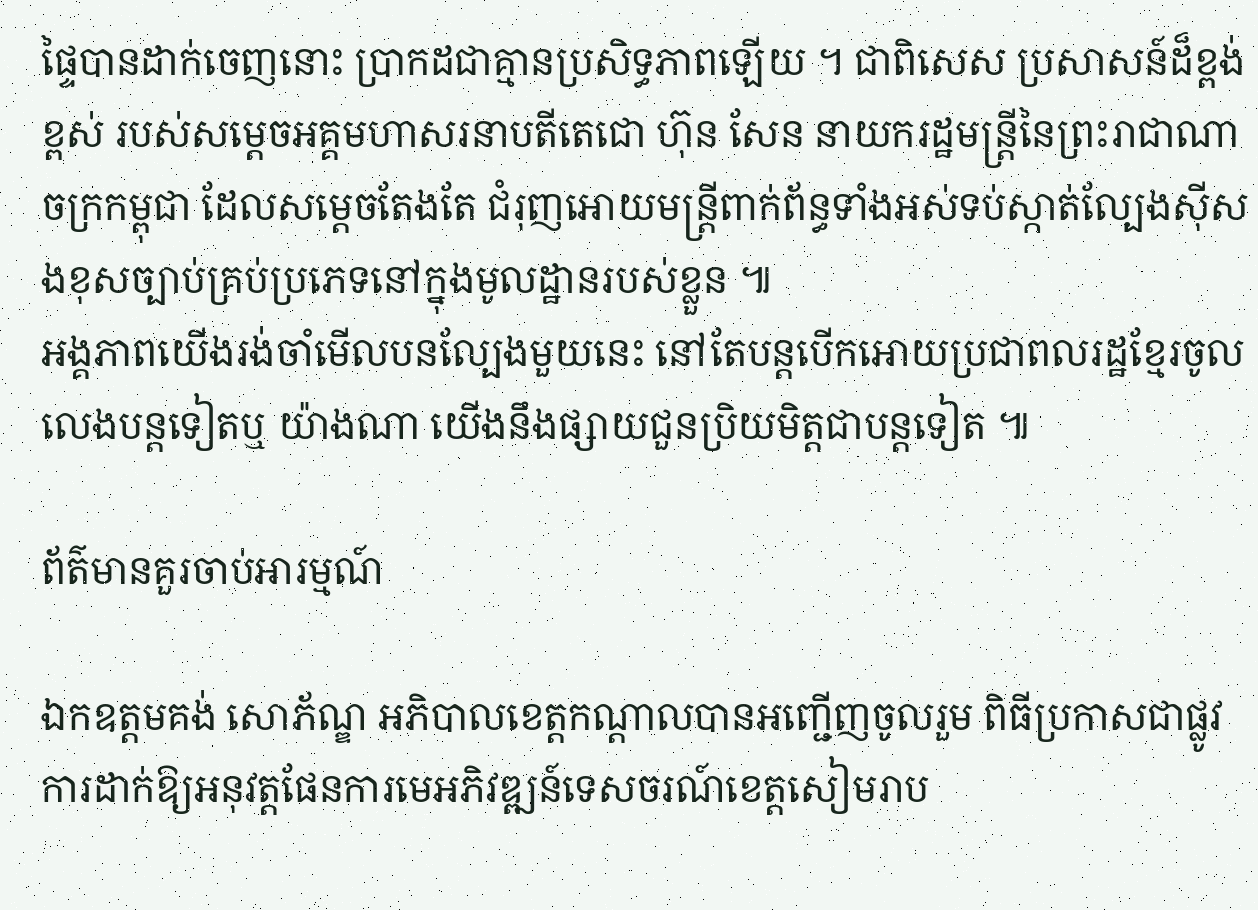ផ្ទៃបានដាក់ចេញនោះ ប្រាកដជាគ្មានប្រសិទ្ធភាពឡើយ ។ ជាពិសេស ប្រសាសន៍ដ៏ខ្ពង់ខ្ពស់ របស់សម្តេចអគ្គមហាសរនាបតីតេជោ ហ៊ុន សែន នាយករដ្ឋមន្រ្តីនៃព្រះរាជាណាចក្រកម្ពុជា ដែលសម្តេចតែងតែ ជំរុញអោយមន្រ្តីពាក់ព័ន្ធទាំងអស់ទប់ស្កាត់ល្បែងស៊ីសងខុសច្បាប់គ្រប់ប្រភេទនៅក្នុងមូលដ្ឋានរបស់ខ្លួន ៕
អង្គភាពយើងរង់ចាំមើលបនល្បែងមួយនេះ នៅតែបន្តបើកអោយប្រជាពលរដ្ឋខ្មែរចូលលេងបន្តទៀតឬ យ៉ាងណា យើងនឹងផ្សាយជួនប្រិយមិត្តជាបន្តទៀត ៕

ព័ត៌មានគួរចាប់អារម្មណ៍

ឯកឧត្តមគង់ សោភ័ណ្ឌ អភិបាលខេត្តកណ្តាលបានអញ្ជើញចូលរួម ពិធីប្រកាសជាផ្លូវការដាក់ឱ្យអនុវត្តផែនការមេអភិវឌ្ឍន៍ទេសចរណ៍ខេត្តសៀមរាប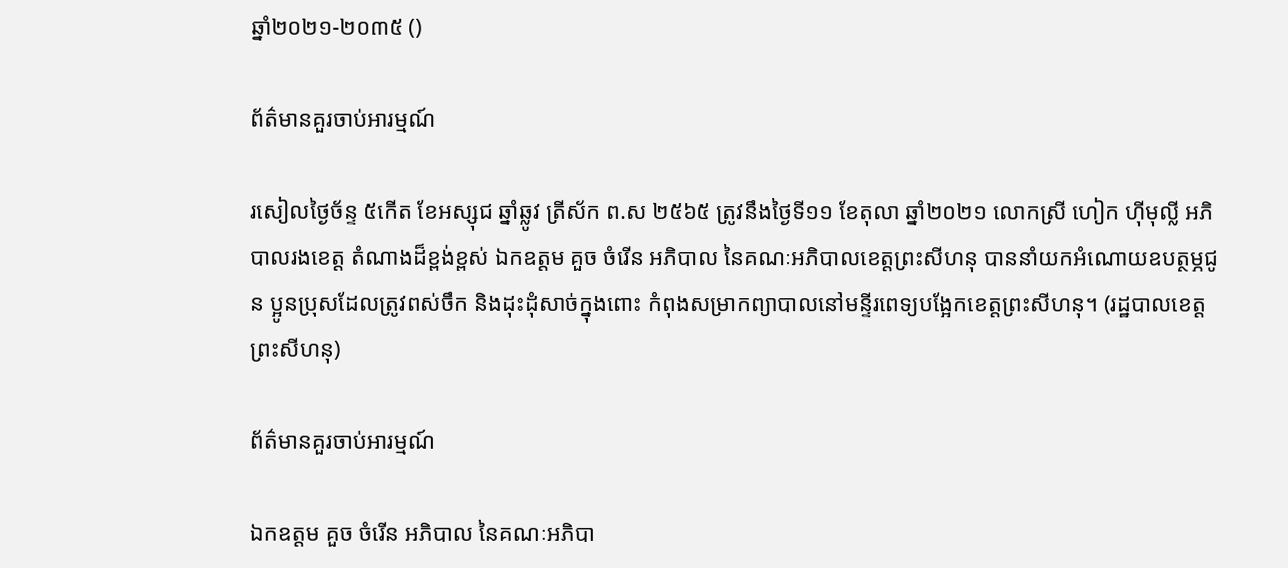ឆ្នាំ២០២១-២០៣៥ ()

ព័ត៌មានគួរចាប់អារម្មណ៍

រសៀលថ្ងៃច័ន្ទ ៥កើត ខែអស្សុជ ឆ្នាំឆ្លូវ ត្រីស័ក ព.ស ២៥៦៥ ត្រូវនឹងថ្ងៃទី១១ ខែតុលា ឆ្នាំ២០២១ លោកស្រី ហៀក ហ៊ីមុល្លី អភិបាលរងខេត្ត តំណាងដ៏ខ្ពង់ខ្ពស់ ឯកឧត្តម គួច ចំរើន អភិបាល នៃគណៈអភិបាលខេត្តព្រះសីហនុ បាននាំយកអំណោយឧបត្ថម្ភជូន ប្អូនប្រុសដែលត្រូវពស់ចឹក និងដុះដុំសាច់ក្នុងពោះ កំពុងសម្រាកព្យាបាលនៅមន្ទីរពេទ្យបង្អែកខេត្តព្រះសីហនុ។ (រដ្ឋបាលខេត្តព្រះសីហនុ)

ព័ត៌មានគួរចាប់អារម្មណ៍

ឯកឧត្តម គួច ចំរើន អភិបាល នៃគណៈអភិបា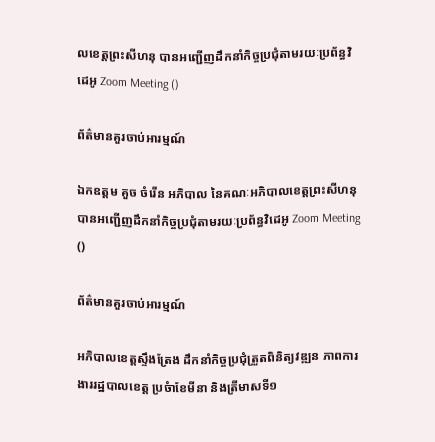លខេត្តព្រះសីហនុ បានអញ្ជើញដឹកនាំកិច្ចប្រជុំតាមរយៈប្រព័ន្ធវិដេអូ Zoom Meeting ()

ព័ត៌មានគួរចាប់អារម្មណ៍

ឯកឧត្តម គួច ចំរើន អភិបាល នៃគណៈអភិបាលខេត្តព្រះសីហនុ បានអញ្ជើញដឹកនាំកិច្ចប្រជុំតាមរយៈប្រព័ន្ធវិដេអូ Zoom Meeting ()

ព័ត៌មានគួរចាប់អារម្មណ៍

អភិបាលខេត្តស្ទឹងត្រែង ដឹកនាំកិច្ចប្រជុំត្រួតពិនិត្យវឌ្ឍន ភាពការងាររដ្ឋបាលខេត្ត ប្រចំាខែមីនា និងត្រីមាសទី១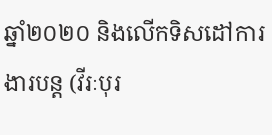ឆ្នាំ២០២០ និងលើកទិសដៅការងារបន្ត (វីរៈបុរ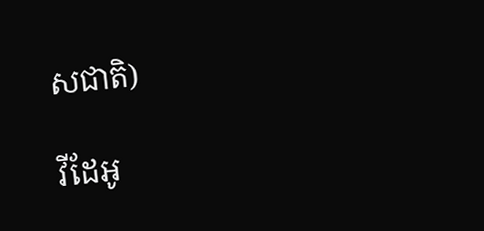សជាតិ)

វីដែអូ